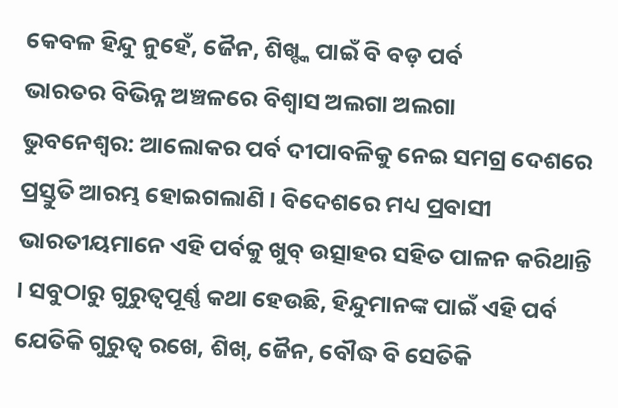କେବଳ ହିନ୍ଦୁ ନୁହେଁ, ଜୈନ, ଶିଖ୍ଙ୍କ ପାଇଁ ବି ବଡ଼ ପର୍ବ
ଭାରତର ବିଭିନ୍ନ ଅଞ୍ଚଳରେ ବିଶ୍ୱାସ ଅଲଗା ଅଲଗା
ଭୁବନେଶ୍ୱର: ଆଲୋକର ପର୍ବ ଦୀପାବଳିକୁ ନେଇ ସମଗ୍ର ଦେଶରେ ପ୍ରସ୍ତୁତି ଆରମ୍ଭ ହୋଇଗଲାଣି । ବିଦେଶରେ ମଧ୍ୟ ପ୍ରବାସୀ ଭାରତୀୟମାନେ ଏହି ପର୍ବକୁ ଖୁବ୍ ଉତ୍ସାହର ସହିତ ପାଳନ କରିଥାନ୍ତି । ସବୁଠାରୁ ଗୁରୁତ୍ୱପୂର୍ଣ୍ଣ କଥା ହେଉଛି, ହିନ୍ଦୁମାନଙ୍କ ପାଇଁ ଏହି ପର୍ବ ଯେତିକି ଗୁରୁତ୍ୱ ରଖେ, ଶିଖ୍, ଜୈନ, ବୌଦ୍ଧ ବି ସେତିକି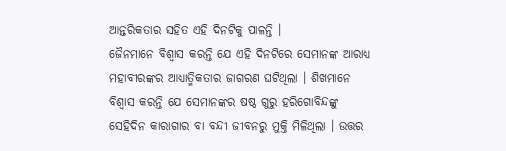ଆନ୍ତରିକତାର ସହିତ ଏହି ଦିନଟିକୁ ପାଳନ୍ତି ।
ଜୈନମାନେ ବିଶ୍ୱାସ କରନ୍ତି ଯେ ଏହି ଦିନଟିରେ ସେମାନଙ୍କ ଆରାଧ୍ୟ ମହାବୀରଙ୍କର ଆଧ୍ୟାତ୍ମିକତାର ଜାଗରଣ ଘଟିଥିଲା । ଶିଖମାନେ ବିଶ୍ୱାସ କରନ୍ତି ଯେ ସେମାନଙ୍କର ଷଷ୍ଠ ଗୁରୁ ହରିଗୋବିନ୍ଦଙ୍କୁ ସେହିଦିନ କାରାଗାର ବା ବନ୍ଦୀ ଜୀବନରୁ ମୁକ୍ତି ମିଳିଥିଲା । ଉତ୍ତର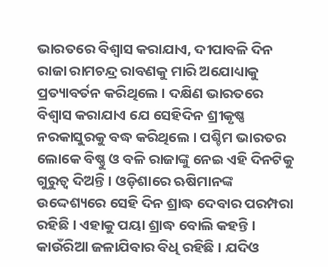ଭାରତରେ ବିଶ୍ୱାସ କରାଯାଏ, ଦୀପାବଳି ଦିନ ରାଜା ରାମଚନ୍ଦ୍ର ରାବଣକୁ ମାରି ଅଯୋଧ୍ୟାକୁ ପ୍ରତ୍ୟାବର୍ତନ କରିଥିଲେ । ଦକ୍ଷିଣ ଭାରତରେ ବିଶ୍ୱାସ କରାଯାଏ ଯେ ସେହିଦିନ ଶ୍ରୀକୃଷ୍ଣ ନରକାସୁରକୁ ବଦ୍ଧ କରିଥିଲେ । ପଶ୍ଚିମ ଭାରତର ଲୋକେ ବିଷ୍ଣୁ ଓ ବଳି ରାଜାଙ୍କୁ ନେଇ ଏହି ଦିନଟିକୁ ଗୁରୁତ୍ୱ ଦିଅନ୍ତି । ଓଡ଼ିଶାରେ ଋଷିମାନଙ୍କ ଉଦ୍ଦେଶ୍ୟରେ ସେହି ଦିନ ଶ୍ରାଦ୍ଧ ଦେବାର ପରମ୍ପରା ରହିଛି । ଏହାକୁ ପୟା ଶ୍ରାଦ୍ଧ ବୋଲି କହନ୍ତି । କାଉଁରିଆ ଜଳାଯିବାର ବିଧି ରହିଛି । ଯଦିଓ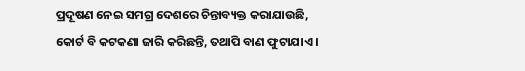ପ୍ରଦୂଷଣ ନେଇ ସମଗ୍ର ଦେଶରେ ଚିନ୍ତାବ୍ୟକ୍ତ କରାଯାଉଛି, କୋର୍ଟ ବି କଟକଣା ଜାରି କରିଛନ୍ତି, ତଥାପି ବାଣ ଫୁଟାଯାଏ ।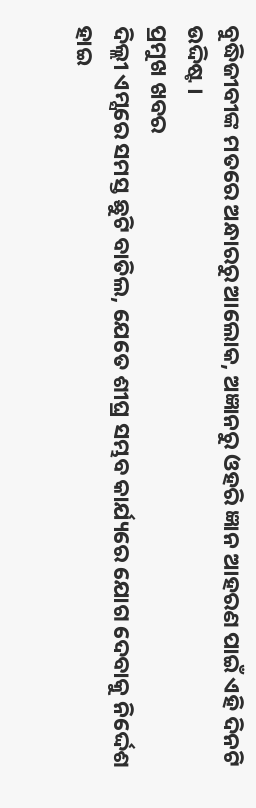ବୁଦ୍ଧିଜୀବୀଙ୍କ ମତରେ ଅନ୍ଧାରରୁ ଆଲୋକ, ଅଜ୍ଞାନରୁ ଓହରି ଜ୍ଞାନ ଆହରଣ ପାଇଁ ଏହି ଦିନଟି ଉଦ୍ଦିଷ୍ଟ ।
ପ୍ରମୁଖ ଖବର
ଦିଲ୍ଲୀ ଏମ୍ସରେ ସମସ୍ତ ଛୁଟି ବାତିଲ, ଯେତେ ଶୀଘ୍ର ସମ୍ଭବ କାର୍ଯ୍ୟରେ ଯୋଗ ଦେବାକୁ ନିର୍ଦ୍ଦେଶ
ହାଇ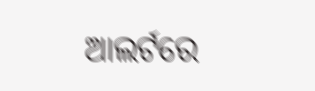ଆଲର୍ଟରେ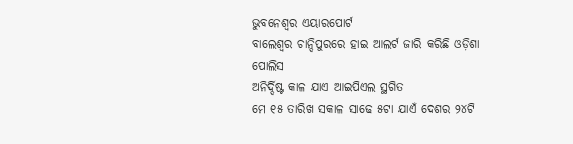ଭୁବନେଶ୍ୱର ଏୟାରପୋର୍ଟ
ବାଲେଶ୍ୱର ଚାନ୍ଦିପୁରରେ ହାଇ ଆଲର୍ଟ ଜାରି କରିଛି ଓଡ଼ିଶା ପୋଲିସ
ଅନିର୍ଦ୍ଦିଷ୍ଟ କାଳ ଯାଏ ଆଇପିଏଲ ସ୍ଥଗିତ
ମେ ୧୫ ତାରିଖ ସକାଳ ସାଢେ ୫ଟା ଯାଏଁ ଦେଶର ୨୪ଟି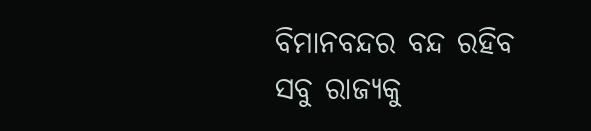ବିମାନବନ୍ଦର ବନ୍ଦ ରହିବ
ସବୁ ରାଜ୍ୟକୁ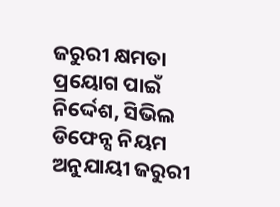ଜରୁରୀ କ୍ଷମତା ପ୍ରୟୋଗ ପାଇଁ ନିର୍ଦ୍ଦେଶ, ସିଭିଲ ଡିଫେନ୍ସ ନିୟମ ଅନୁଯାୟୀ ଜରୁରୀ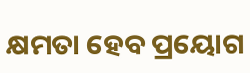କ୍ଷମତା ହେବ ପ୍ରୟୋଗ